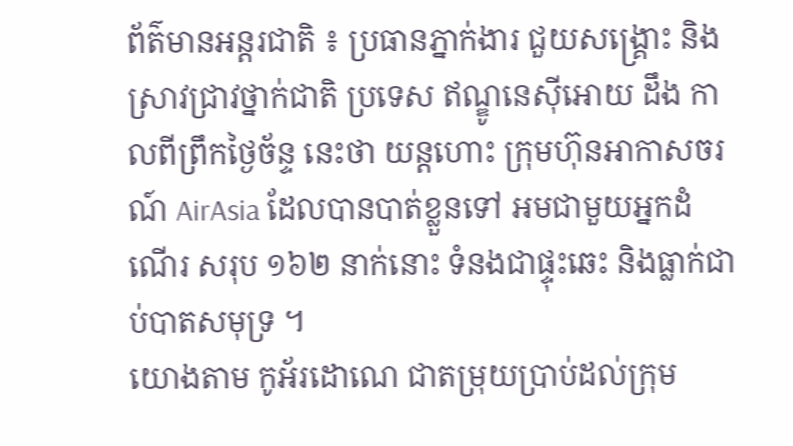ព័ត៌មានអន្តរជាតិ ៖ ប្រធានភ្នាក់ងារ ជួយសង្រ្គោះ និងស្រាវជ្រាវថ្នាក់ជាតិ ប្រទេស ឥណ្ឌូនេស៊ីអោយ ដឹង កាលពីព្រឹកថ្ងៃច័ន្ទ នេះថា យន្តហោះ ក្រុមហ៊ុនអាកាសចរណ៍ AirAsia ដែលបានបាត់ខ្លួនទៅ អមជាមួយអ្នកដំណើរ សរុប ១៦២ នាក់នោះ ទំនងជាផ្ទុះឆេះ និងធ្លាក់ជាប់បាតសមុទ្រ ។
យោងតាម កូអ័រដោណេ ជាតម្រុយប្រាប់ដល់ក្រុម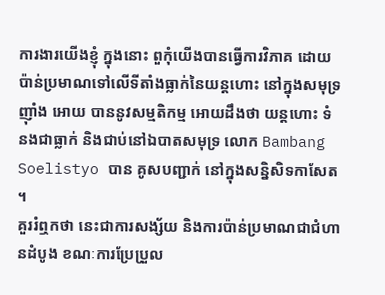ការងារយើងខ្ញុំ ក្នុងនោះ ពួកុំយើងបានធ្វើការវិភាគ ដោយប៉ាន់ប្រមាណទៅលើទីតាំងធ្លាក់នៃយន្តហោះ នៅក្នុងសមុទ្រ ញ៉ាំង អោយ បាននូវសម្មតិកម្ម អោយដឹងថា យន្តហោះ ទំនងជាធ្លាក់ និងជាប់នៅឯបាតសមុទ្រ លោក Bambang Soelistyo បាន គូសបញ្ជាក់ នៅក្នុងសន្និសិទកាសែត ។
គួររំឮកថា នេះជាការសង្ស័យ និងការប៉ាន់ប្រមាណជាជំហានដំបូង ខណៈការប្រែប្រួល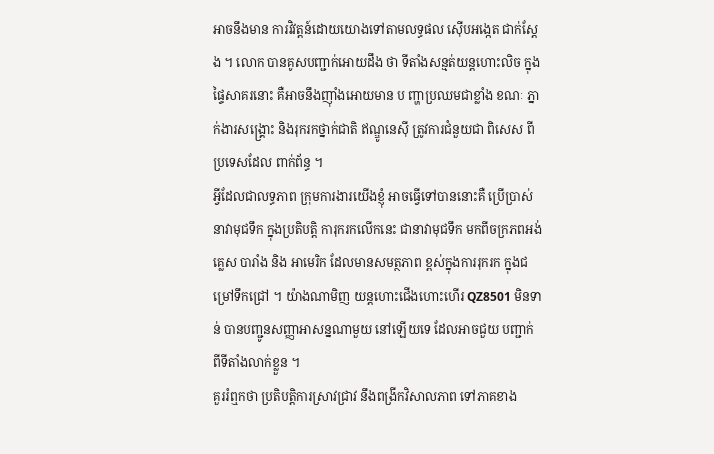អាចនឹងមាន ការវិវត្តន៍ដោយយោងទៅតាមលទ្ធផល ស៊ើបអង្កេត ជាក់ស្តែង ។ លោក បានគូសបញ្ជាក់អោយដឹង ថា ទីតាំងសន្មត់យន្តហោះលិច ក្នុងផ្ទៃសាគរនោះ គឺអាចនឹងញ៉ាំងអោយមាន ប ញ្ហាប្រឈមជាខ្លាំង ខណៈ ភ្នាក់ងារសង្គ្រោះ និងរុករកថ្នាក់ជាតិ ឥណ្ឌូនេស៊ី ត្រូវការជំនួយជា ពិសេស ពីប្រទេសដែល ពាក់ព័ន្ធ ។
អ្វីដែលជាលទ្ធភាព ក្រុមការងារយើងខ្ញុំ អាចធ្វើទៅបាននោះគឺ ប្រើប្រាស់ នាវាមុជទឹក ក្នុងប្រតិបត្តិ ការុករកលើកនេះ ជានាវាមុជទឹក មកពីចក្រភពអង់គ្លេស បារាំង និង អាមេរិក ដែលមានសមត្ថភាព ខ្ពស់ក្នុងការរុករក ក្នុងជម្រៅទឹកជ្រៅ ។ យ៉ាងណាមិញ យន្តហោះជើងហោះហើរ QZ8501 មិនទាន់ បានបញ្ជូនសញ្ញាអាសន្នណាមួយ នៅឡើយទេ ដែលអាចជួយ បញ្ជាក់ ពីទីតាំងលាក់ខ្លួន ។
គួររំឮកថា ប្រតិបត្តិការស្រាវជ្រាវ នឹងពង្រីកវិសាលភាព ទៅភាគខាង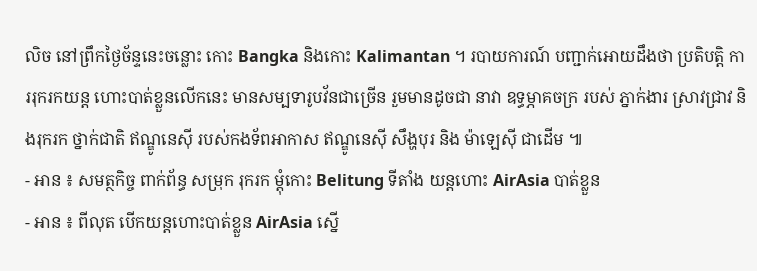លិច នៅព្រឹកថ្ងៃច័ន្ទនេះចន្លោះ កោះ Bangka និងកោះ Kalimantan ។ របាយការណ៍ បញ្ជាក់អោយដឹងថា ប្រតិបត្តិ ការរុករកយន្ត ហោះបាត់ខ្លួនលើកនេះ មានសម្បទារូបវ័នជាច្រើន រួមមានដូចជា នាវា ឧទ្ធម្ភាគចក្រ របស់ ភ្នាក់ងារ សា្រវជ្រាវ និងរុករក ថ្នាក់ជាតិ ឥណ្ឌូនេស៊ី របស់កងទ័ពអាកាស ឥណ្ឌូនេស៊ី សឹង្ហបុរ និង ម៉ាឡេស៊ី ជាដើម ៕
- អាន ៖ សមត្ថកិច្ច ពាក់ព័ន្ធ សម្រុក រុករក ម្តុំកោះ Belitung ទីតាំង យន្តហោះ AirAsia បាត់ខ្លួន
- អាន ៖ ពីលុត បើកយន្តហោះបាត់ខ្លួន AirAsia ស្នើ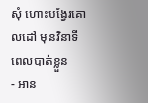សុំ ហោះបង្វែរគោលដៅ មុនវិនាទី ពេលបាត់ខ្លួន
- អាន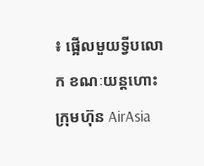៖ ផ្អើលមួយទ្វីបលោក ខណៈយន្តហោះ ក្រុមហ៊ុន AirAsia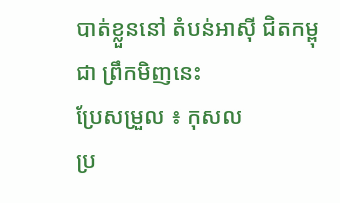បាត់ខ្លួននៅ តំបន់អាស៊ី ជិតកម្ពុជា ព្រឹកមិញនេះ
ប្រែសម្រួល ៖ កុសល
ប្រ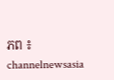ភព ៖ channelnewsasia